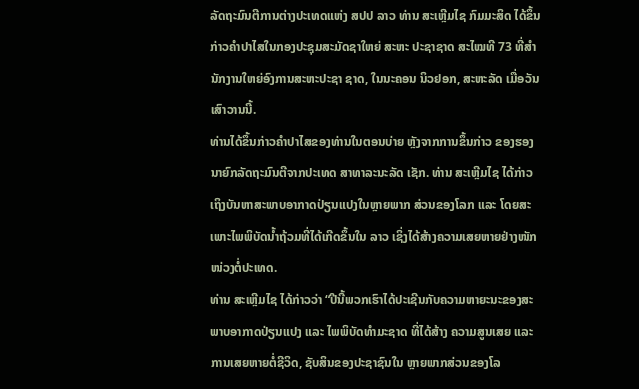ລັດຖະມົນຕີການຕ່າງປະເທດແຫ່ງ ສປປ ລາວ ທ່ານ ສະເຫຼີມໄຊ ກົມມະສິດ ໄດ້ຂຶ້ນ
ກ່າວຄຳປາໄສໃນກອງປະຊຸມສະມັດຊາໃຫຍ່ ສະຫະ ປະຊາຊາດ ສະໄໝທີ 73 ທີ່ສຳ
ນັກງານໃຫຍ່ອົງການສະຫະປະຊາ ຊາດ, ໃນນະຄອນ ນິວຢອກ, ສະຫະລັດ ເມື່ອວັນ
ເສົາວານນີ້.
ທ່ານໄດ້ຂຶ້ນກ່າວຄຳປາໄສຂອງທ່ານໃນຕອນບ່າຍ ຫຼັງຈາກການຂຶ້ນກ່າວ ຂອງຮອງ
ນາຍົກລັດຖະມົນຕີຈາກປະເທດ ສາທາລະນະລັດ ເຊັກ. ທ່ານ ສະເຫຼີມໄຊ ໄດ້ກ່າວ
ເຖິງບັນຫາສະພາບອາກາດປ່ຽນແປງໃນຫຼາຍພາກ ສ່ວນຂອງໂລກ ແລະ ໂດຍສະ
ເພາະໄພພິບັດນໍ້າຖ້ວມທີ່ໄດ້ເກີດຂຶ້ນໃນ ລາວ ເຊິ່ງໄດ້ສ້າງຄວາມເສຍຫາຍຢ່າງໜັກ
ໜ່ວງຕໍ່ປະເທດ.
ທ່ານ ສະເຫຼີມໄຊ ໄດ້ກ່າວວ່າ “ປີນີ້ພວກເຮົາໄດ້ປະເຊີນກັບຄວາມຫາຍະນະຂອງສະ
ພາບອາກາດປ່ຽນແປງ ແລະ ໄພພິບັດທຳມະຊາດ ທີ່ໄດ້ສ້າງ ຄວາມສູນເສຍ ແລະ
ການເສຍຫາຍຕໍ່ຊີວິດ, ຊັບສິນຂອງປະຊາຊົນໃນ ຫຼາຍພາກສ່ວນຂອງໂລ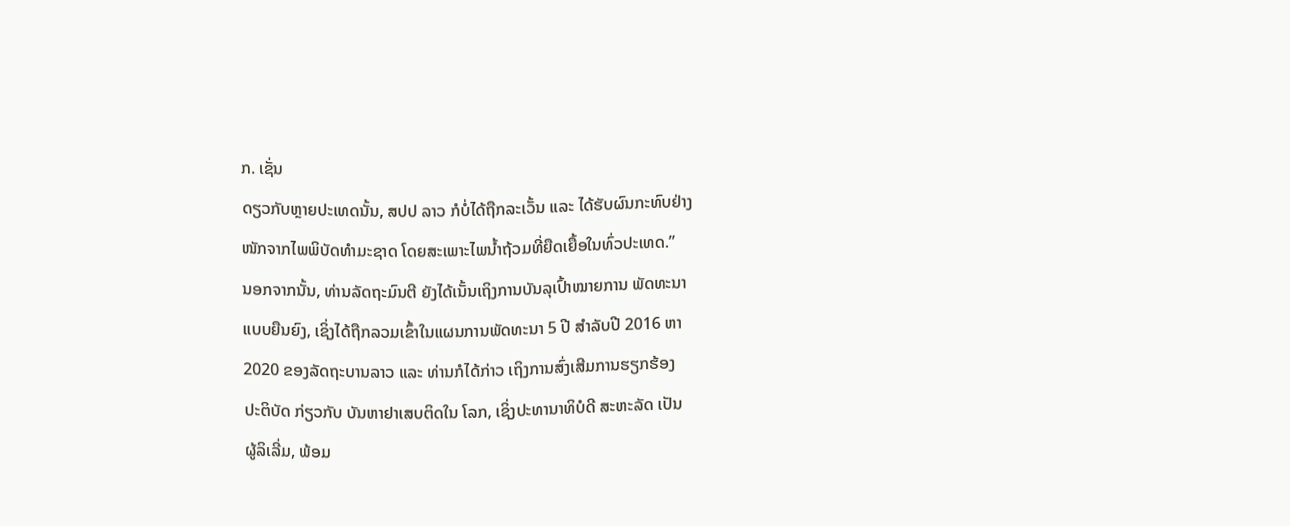ກ. ເຊັ່ນ
ດຽວກັບຫຼາຍປະເທດນັ້ນ, ສປປ ລາວ ກໍບໍ່ໄດ້ຖືກລະເວັ້ນ ແລະ ໄດ້ຮັບຜົນກະທົບຢ່າງ
ໜັກຈາກໄພພິບັດທຳມະຊາດ ໂດຍສະເພາະໄພນໍ້າຖ້ວມທີ່ຍືດເຍື້ອໃນທົ່ວປະເທດ.”
ນອກຈາກນັ້ນ, ທ່ານລັດຖະມົນຕີ ຍັງໄດ້ເນັ້ນເຖິງການບັນລຸເປົ້າໝາຍການ ພັດທະນາ
ແບບຍືນຍົງ, ເຊິ່ງໄດ້ຖືກລວມເຂົ້າໃນແຜນການພັດທະນາ 5 ປີ ສຳລັບປີ 2016 ຫາ
2020 ຂອງລັດຖະບານລາວ ແລະ ທ່ານກໍໄດ້ກ່າວ ເຖິງການສົ່ງເສີມການຮຽກຮ້ອງ
ປະຕິບັດ ກ່ຽວກັບ ບັນຫາຢາເສບຕິດໃນ ໂລກ, ເຊິ່ງປະທານາທິບໍດີ ສະຫະລັດ ເປັນ
ຜູ້ລິເລີ່ມ, ພ້ອມ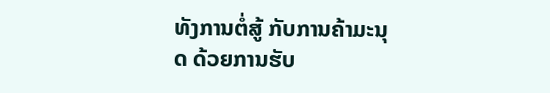ທັງການຕໍ່ສູ້ ກັບການຄ້າມະນຸດ ດ້ວຍການຮັບ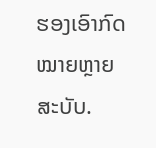ຮອງເອົາກົດໝາຍຫຼາຍ
ສະບັບ.